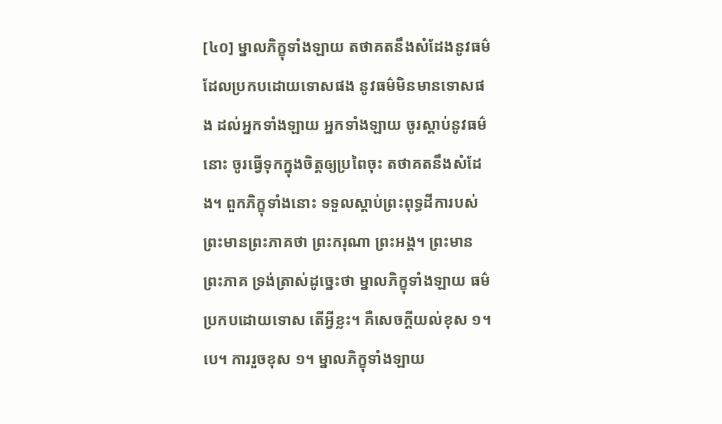[៤០] ម្នាលភិក្ខុទាំងឡាយ តថាគតនឹងសំដែងនូវធម៌ដែលប្រកបដោយទោសផង នូវធម៌មិនមានទោសផង ដល់អ្នកទាំងឡាយ អ្នកទាំងឡាយ ចូរស្តាប់នូវធម៌នោះ ចូរធ្វើទុកក្នុងចិត្តឲ្យប្រពៃចុះ តថាគតនឹងសំដែង។ ពួកភិក្ខុទាំងនោះ ទទួលស្តាប់ព្រះពុទ្ធដីការបស់ព្រះមានព្រះភាគថា ព្រះករុណា ព្រះអង្គ។ ព្រះមានព្រះភាគ ទ្រង់ត្រាស់ដូច្នេះថា ម្នាលភិក្ខុទាំងឡាយ ធម៌ប្រកបដោយទោស តើអ្វីខ្លះ។ គឺសេចក្តីយល់ខុស ១។បេ។ ការរួចខុស ១។ ម្នាលភិក្ខុទាំងឡាយ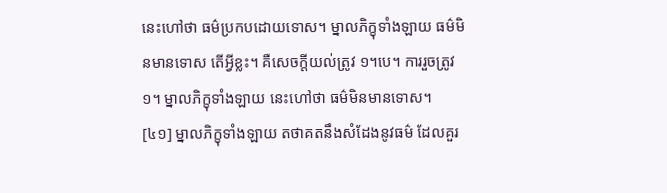នេះហៅថា ធម៌ប្រកបដោយទោស។ ម្នាលភិក្ខុទាំងឡាយ ធម៌មិនមានទោស តើអ្វីខ្លះ។ គឺសេចក្តីយល់ត្រូវ ១។បេ។ ការរួចត្រូវ ១។ ម្នាលភិក្ខុទាំងឡាយ នេះហៅថា ធម៌មិនមានទោស។
[៤១] ម្នាលភិក្ខុទាំងឡាយ តថាគតនឹងសំដែងនូវធម៌ ដែលគួរ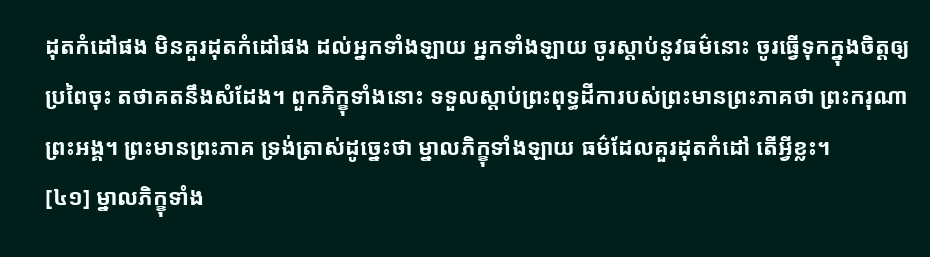ដុតកំដៅផង មិនគួរដុតកំដៅផង ដល់អ្នកទាំងឡាយ អ្នកទាំងឡាយ ចូរស្តាប់នូវធម៌នោះ ចូរធ្វើទុកក្នុងចិត្តឲ្យប្រពៃចុះ តថាគតនឹងសំដែង។ ពួកភិក្ខុទាំងនោះ ទទួលស្តាប់ព្រះពុទ្ធដីការបស់ព្រះមានព្រះភាគថា ព្រះករុណា ព្រះអង្គ។ ព្រះមានព្រះភាគ ទ្រង់ត្រាស់ដូច្នេះថា ម្នាលភិក្ខុទាំងឡាយ ធម៌ដែលគួរដុតកំដៅ តើអ្វីខ្លះ។
[៤១] ម្នាលភិក្ខុទាំង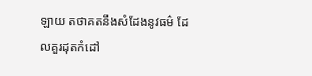ឡាយ តថាគតនឹងសំដែងនូវធម៌ ដែលគួរដុតកំដៅ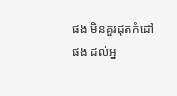ផង មិនគួរដុតកំដៅផង ដល់អ្ន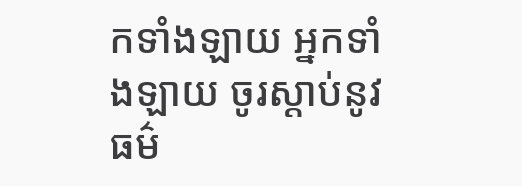កទាំងឡាយ អ្នកទាំងឡាយ ចូរស្តាប់នូវធម៌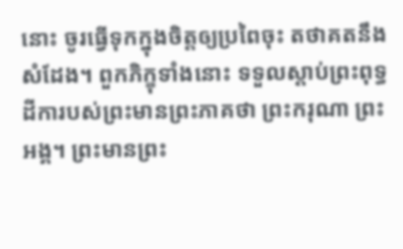នោះ ចូរធ្វើទុកក្នុងចិត្តឲ្យប្រពៃចុះ តថាគតនឹងសំដែង។ ពួកភិក្ខុទាំងនោះ ទទួលស្តាប់ព្រះពុទ្ធដីការបស់ព្រះមានព្រះភាគថា ព្រះករុណា ព្រះអង្គ។ ព្រះមានព្រះ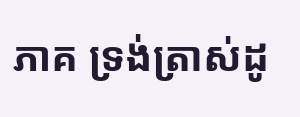ភាគ ទ្រង់ត្រាស់ដូ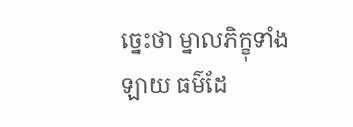ច្នេះថា ម្នាលភិក្ខុទាំងឡាយ ធម៌ដែ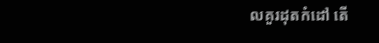លគួរដុតកំដៅ តើ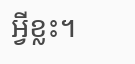អ្វីខ្លះ។